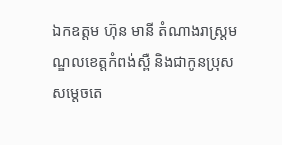ឯកឧត្តម ហ៊ុន មានី តំណាងរាស្រ្តមណ្ឌលខេត្តកំពង់ស្ពឺ និងជាកូនប្រុសសម្តេចតេ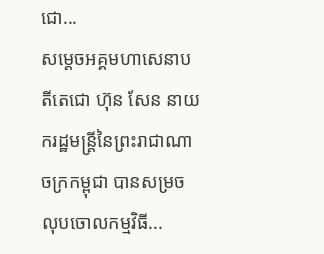ជោ...
សម្តេចអគ្គមហាសេនាបតីតេជោ ហ៊ុន សែន នាយករដ្ឋមន្ត្រីនៃព្រះរាជាណាចក្រកម្ពុជា បានសម្រចលុបចោលកម្មវិធី...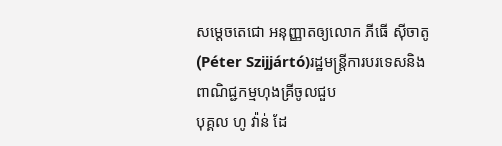សម្តេចតេជោ អនុញ្ញាតឲ្យលោក ភីធើ ស៊ីចាតូ (Péter Szijjártó)រដ្ឋមន្ត្រីការបរទេសនិង ពាណិជ្ជកម្មហុងគ្រីចូលជួប
បុគ្គល ហូ វ៉ាន់ ដែ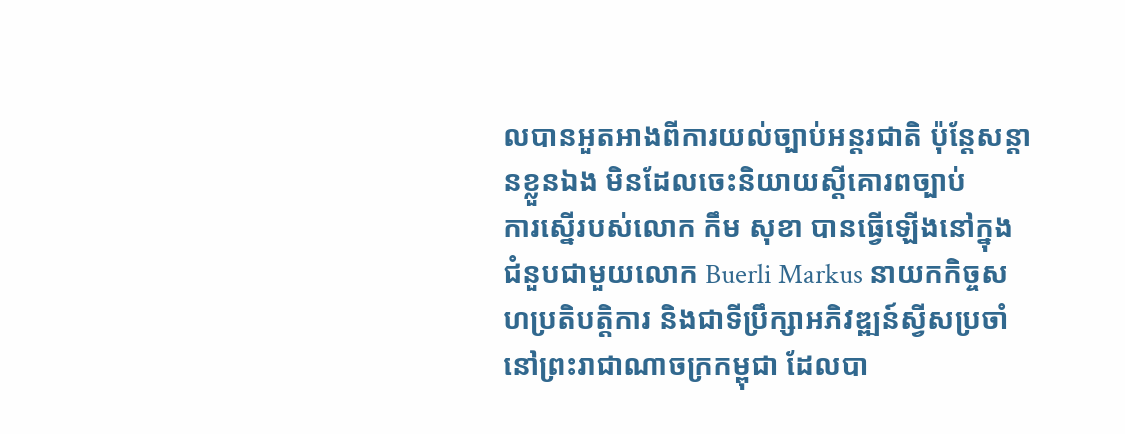លបានអួតអាងពីការយល់ច្បាប់អន្តរជាតិ ប៉ុន្តែសន្តានខ្លួនឯង មិនដែលចេះនិយាយស្តីគោរពច្បាប់
ការស្នើរបស់លោក កឹម សុខា បានធ្វើឡើងនៅក្នុងជំនួបជាមួយលោក Buerli Markus នាយកកិច្ចសហប្រតិបត្តិការ និងជាទីប្រឹក្សាអភិវឌ្ឍន៍ស្វីសប្រចាំនៅព្រះរាជាណាចក្រកម្ពុជា ដែលបា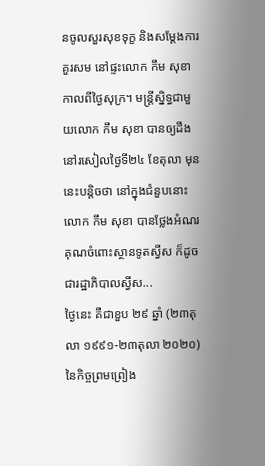នចូលសួរសុខទុក្ខ និងសម្តែងការគួរសម នៅផ្ទះលោក កឹម សុខា កាលពីថ្ងៃសុក្រ។ មន្ត្រីស្និទ្ធជាមួយលោក កឹម សុខា បានឲ្យដឹងនៅរសៀលថ្ងៃទី២៤ ខែតុលា មុននេះបន្តិចថា នៅក្នុងជំនួបនោះ លោក កឹម សុខា បានថ្លែងអំណរគុណចំពោះស្ថានទូតស្វីស ក៏ដូចជារដ្ឋាភិបាលស្វីស...
ថ្ងៃនេះ គឺជាខួប ២៩ ឆ្នាំ (២៣តុលា ១៩៩១-២៣តុលា ២០២០)នៃកិច្ចព្រមព្រៀង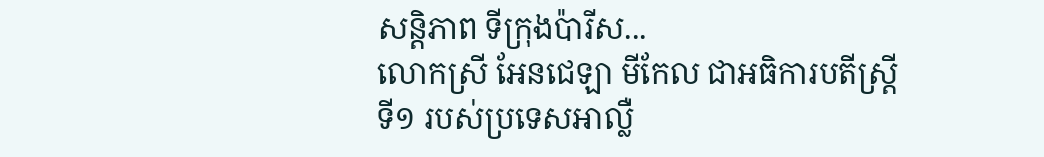សន្តិភាព ទីក្រុងប៉ារីស...
លោកស្រី អែនជេឡា មីកែល ជាអធិការបតីស្រ្តីទី១ របស់ប្រទេសអាល្លឺ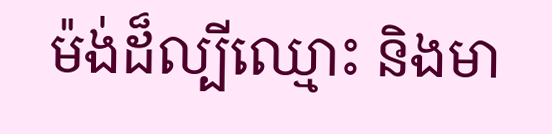ម៉ង់ដ៏ល្បីឈ្មោះ និងមា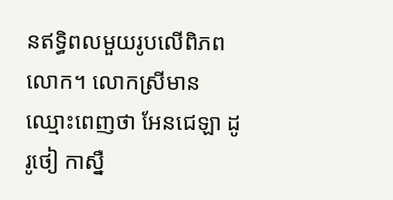នឥទ្ធិពលមួយរូបលើពិភពលោក។ លោកស្រីមានឈ្មោះពេញថា អែនជេឡា ដូរូថៀ កាស្នឺ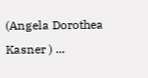(Angela Dorothea Kasner ) ...